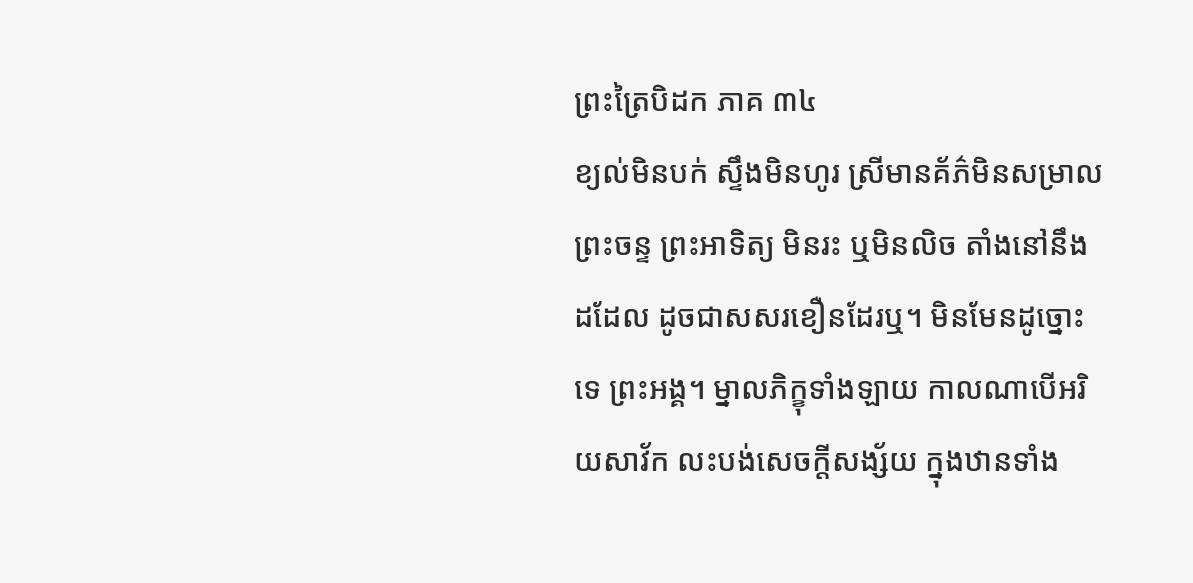ព្រះត្រៃបិដក ភាគ ៣៤
ខ្យល់មិនបក់ ស្ទឹងមិនហូរ ស្រីមានគ័ភ៌មិនសម្រាល ព្រះចន្ទ ព្រះអាទិត្យ មិនរះ ឬមិនលិច តាំងនៅនឹងដដែល ដូចជាសសរខឿនដែរឬ។ មិនមែនដូច្នោះទេ ព្រះអង្គ។ ម្នាលភិក្ខុទាំងឡាយ កាលណាបើអរិយសាវ័ក លះបង់សេចក្តីសង្ស័យ ក្នុងឋានទាំង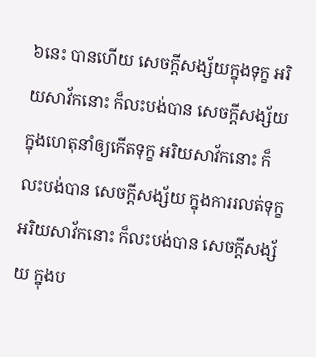៦នេះ បានហើយ សេចក្តីសង្ស័យក្នុងទុក្ខ អរិយសាវ័កនោះ ក៏លះបង់បាន សេចក្តីសង្ស័យ ក្នុងហេតុនាំឲ្យកើតទុក្ខ អរិយសាវ័កនោះ ក៏លះបង់បាន សេចក្តីសង្ស័យ ក្នុងការរលត់ទុក្ខ អរិយសាវ័កនោះ ក៏លះបង់បាន សេចក្តីសង្ស័យ ក្នុងប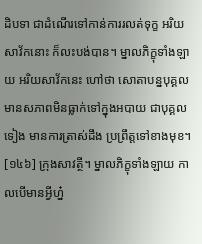ដិបទា ជាដំណើរទៅកាន់ការរលត់ទុក្ខ អរិយសាវ័កនោះ ក៏លះបង់បាន។ ម្នាលភិក្ខុទាំងឡាយ អរិយសាវ័កនេះ ហៅថា សោតាបន្នបុគ្គល មានសភាពមិនធ្លាក់ទៅក្នុងអបាយ ជាបុគ្គលទៀង មានការត្រាស់ដឹង ប្រព្រឹត្តទៅខាងមុខ។
[១៤៦] ក្រុងសាវត្ថី។ ម្នាលភិក្ខុទាំងឡាយ កាលបើមានអ្វីហ្ន៎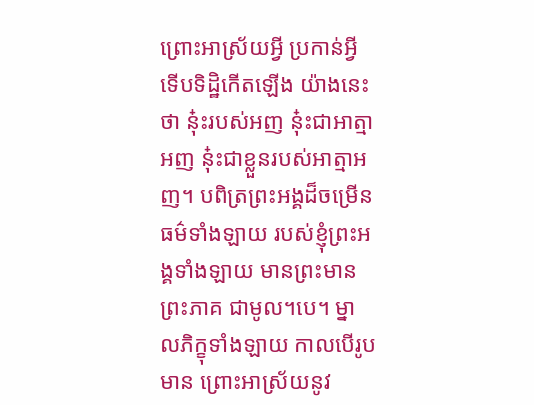ព្រោះអាស្រ័យអ្វី ប្រកាន់អ្វី ទើបទិដ្ឋិកើតឡើង យ៉ាងនេះថា នុ៎ះរបស់អញ នុ៎ះជាអាត្មាអញ នុ៎ះជាខ្លួនរបស់អាត្មាអញ។ បពិត្រព្រះអង្គដ៏ចម្រើន ធម៌ទាំងឡាយ របស់ខ្ញុំព្រះអង្គទាំងឡាយ មានព្រះមានព្រះភាគ ជាមូល។បេ។ ម្នាលភិក្ខុទាំងឡាយ កាលបើរូបមាន ព្រោះអាស្រ័យនូវ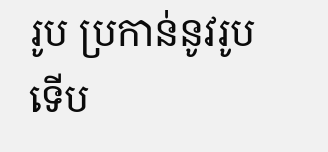រូប ប្រកាន់នូវរូប ទើប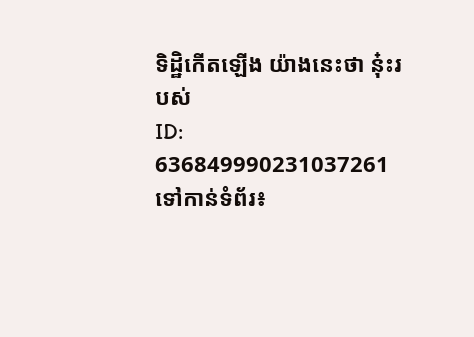ទិដ្ឋិកើតឡើង យ៉ាងនេះថា នុ៎ះរបស់
ID: 636849990231037261
ទៅកាន់ទំព័រ៖